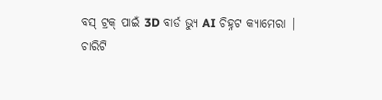ବସ୍ ଟ୍ରକ୍ ପାଇଁ 3D ବାର୍ଡ ଭ୍ୟୁ AI ଚିହ୍ନଟ କ୍ୟାମେରା |
ଚାରିଟି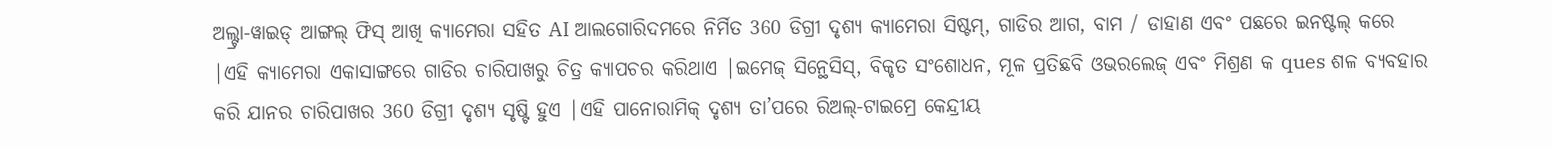ଅଲ୍ଟ୍ରା-ୱାଇଡ୍ ଆଙ୍ଗଲ୍ ଫିସ୍ ଆଖି କ୍ୟାମେରା ସହିତ AI ଆଲଗୋରିଦମରେ ନିର୍ମିତ 360 ଡିଗ୍ରୀ ଦୃଶ୍ୟ କ୍ୟାମେରା ସିଷ୍ଟମ୍, ଗାଡିର ଆଗ, ବାମ / ଡାହାଣ ଏବଂ ପଛରେ ଇନଷ୍ଟଲ୍ କରେ |ଏହି କ୍ୟାମେରା ଏକାସାଙ୍ଗରେ ଗାଡିର ଚାରିପାଖରୁ ଚିତ୍ର କ୍ୟାପଚର କରିଥାଏ |ଇମେଜ୍ ସିନ୍ଥେସିସ୍, ବିକୃତ ସଂଶୋଧନ, ମୂଳ ପ୍ରତିଛବି ଓଭରଲେଜ୍ ଏବଂ ମିଶ୍ରଣ କ ques ଶଳ ବ୍ୟବହାର କରି ଯାନର ଚାରିପାଖର 360 ଡିଗ୍ରୀ ଦୃଶ୍ୟ ସୃଷ୍ଟି ହୁଏ |ଏହି ପାନୋରାମିକ୍ ଦୃଶ୍ୟ ତା’ପରେ ରିଅଲ୍-ଟାଇମ୍ରେ କେନ୍ଦ୍ରୀୟ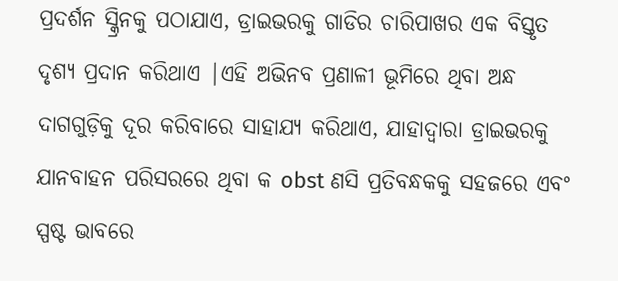ପ୍ରଦର୍ଶନ ସ୍କ୍ରିନକୁ ପଠାଯାଏ, ଡ୍ରାଇଭରକୁ ଗାଡିର ଚାରିପାଖର ଏକ ବିସ୍ତୃତ ଦୃଶ୍ୟ ପ୍ରଦାନ କରିଥାଏ |ଏହି ଅଭିନବ ପ୍ରଣାଳୀ ଭୂମିରେ ଥିବା ଅନ୍ଧ ଦାଗଗୁଡ଼ିକୁ ଦୂର କରିବାରେ ସାହାଯ୍ୟ କରିଥାଏ, ଯାହାଦ୍ୱାରା ଡ୍ରାଇଭରକୁ ଯାନବାହନ ପରିସରରେ ଥିବା କ obst ଣସି ପ୍ରତିବନ୍ଧକକୁ ସହଜରେ ଏବଂ ସ୍ପଷ୍ଟ ଭାବରେ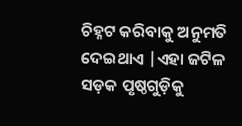ଚିହ୍ନଟ କରିବାକୁ ଅନୁମତି ଦେଇଥାଏ |ଏହା ଜଟିଳ ସଡ଼କ ପୃଷ୍ଠଗୁଡ଼ିକୁ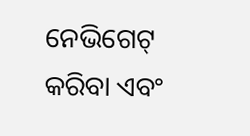ନେଭିଗେଟ୍ କରିବା ଏବଂ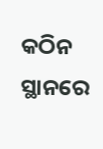କଠିନ ସ୍ଥାନରେ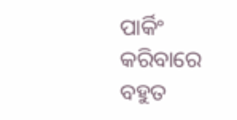ପାର୍କିଂ କରିବାରେ ବହୁତ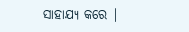ସାହାଯ୍ୟ କରେ |